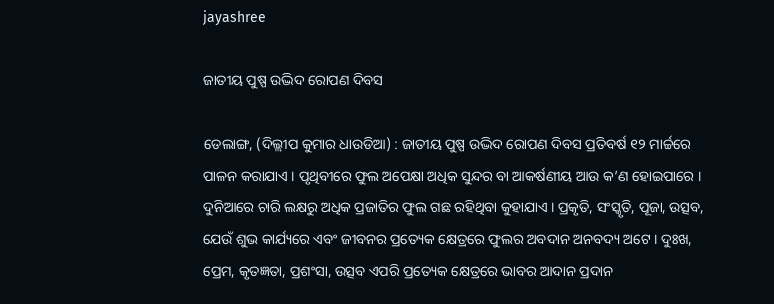jayashree

ଜାତୀୟ ପୁଷ୍ପ ଉଦ୍ଭିଦ ରୋପଣ ଦିବସ

ଡେଲାଙ୍ଗ, (ଦିଲ୍ଲୀପ କୁମାର ଧାଉଡିଆ) : ଜାତୀୟ ପୁଷ୍ପ ଉଦ୍ଭିଦ ରୋପଣ ଦିବସ ପ୍ରତିବର୍ଷ ୧୨ ମାର୍ଚ୍ଚରେ ପାଳନ କରାଯାଏ । ପୃଥିବୀରେ ଫୁଲ ଅପେକ୍ଷା ଅଧିକ ସୁନ୍ଦର ବା ଆକର୍ଷଣୀୟ ଆଉ କ’ଣ ହୋଇପାରେ । ଦୁନିଆରେ ଚାରି ଲକ୍ଷରୁ ଅଧିକ ପ୍ରଜାତିର ଫୁଲ ଗଛ ରହିଥିବା କୁହାଯାଏ । ପ୍ରକୃତି, ସଂସ୍କୃତି, ପୂଜା, ଉତ୍ସବ, ଯେଉଁ ଶୁଭ କାର୍ଯ୍ୟରେ ଏବଂ ଜୀବନର ପ୍ରତ୍ୟେକ କ୍ଷେତ୍ରରେ ଫୁଲର ଅବଦାନ ଅନବଦ୍ୟ ଅଟେ । ଦୁଃଖ, ପ୍ରେମ, କୃତଜ୍ଞତା, ପ୍ରଶଂସା, ଉତ୍ସବ ଏପରି ପ୍ରତ୍ୟେକ କ୍ଷେତ୍ରରେ ଭାବର ଆଦାନ ପ୍ରଦାନ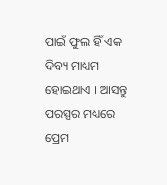ପାଇଁ ଫୁଲ ହିଁ ଏକ ଦିବ୍ୟ ମାଧ୍ୟମ ହୋଇଥାଏ । ଆସନ୍ତୁ ପରସ୍ପର ମଧ୍ୟରେ ପ୍ରେମ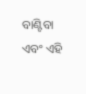ବାଣ୍ଟିବା ଏବଂ ଏହି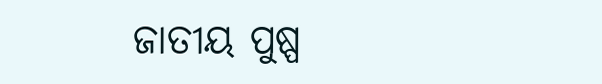ଜାତୀୟ ପୁଷ୍ପ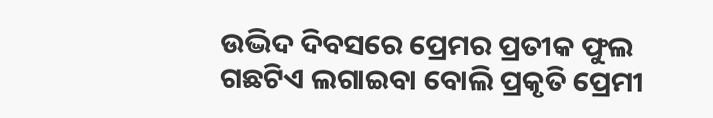ଉଦ୍ଭିଦ ଦିବସରେ ପ୍ରେମର ପ୍ରତୀକ ଫୁଲ ଗଛଟିଏ ଲଗାଇବା ବୋଲି ପ୍ରକୃତି ପ୍ରେମୀ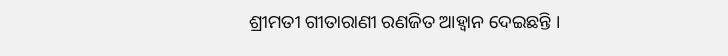ଶ୍ରୀମତୀ ଗୀତାରାଣୀ ରଣଜିତ ଆହ୍ଵାନ ଦେଇଛନ୍ତି ।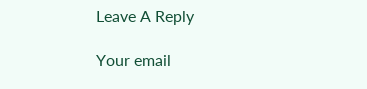Leave A Reply

Your email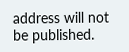address will not be published.